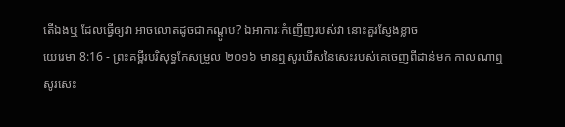តើឯងឬ ដែលធ្វើឲ្យវា អាចលោតដូចជាកណ្តូប? ឯអាការៈកំញើញរបស់វា នោះគួរស្ញែងខ្លាច
យេរេមា 8:16 - ព្រះគម្ពីរបរិសុទ្ធកែសម្រួល ២០១៦ មានឮសូរឃីសនៃសេះរបស់គេចេញពីដាន់មក កាលណាឮសូរសេះ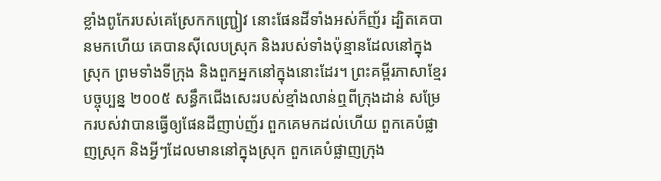ខ្លាំងពូកែរបស់គេស្រែកកញ្ជ្រៀវ នោះផែនដីទាំងអស់ក៏ញ័រ ដ្បិតគេបានមកហើយ គេបានស៊ីលេបស្រុក និងរបស់ទាំងប៉ុន្មានដែលនៅក្នុងស្រុក ព្រមទាំងទីក្រុង និងពួកអ្នកនៅក្នុងនោះដែរ។ ព្រះគម្ពីរភាសាខ្មែរបច្ចុប្បន្ន ២០០៥ សន្ធឹកជើងសេះរបស់ខ្មាំងលាន់ឮពីក្រុងដាន់ សម្រែករបស់វាបានធ្វើឲ្យផែនដីញាប់ញ័រ ពួកគេមកដល់ហើយ ពួកគេបំផ្លាញស្រុក និងអ្វីៗដែលមាននៅក្នុងស្រុក ពួកគេបំផ្លាញក្រុង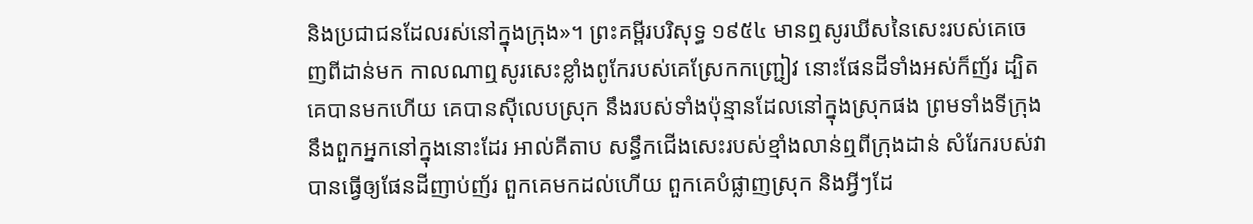និងប្រជាជនដែលរស់នៅក្នុងក្រុង»។ ព្រះគម្ពីរបរិសុទ្ធ ១៩៥៤ មានឮសូរឃីសនៃសេះរបស់គេចេញពីដាន់មក កាលណាឮសូរសេះខ្លាំងពូកែរបស់គេស្រែកកញ្ជ្រៀវ នោះផែនដីទាំងអស់ក៏ញ័រ ដ្បិតគេបានមកហើយ គេបានស៊ីលេបស្រុក នឹងរបស់ទាំងប៉ុន្មានដែលនៅក្នុងស្រុកផង ព្រមទាំងទីក្រុង នឹងពួកអ្នកនៅក្នុងនោះដែរ អាល់គីតាប សន្ធឹកជើងសេះរបស់ខ្មាំងលាន់ឮពីក្រុងដាន់ សំរែករបស់វាបានធ្វើឲ្យផែនដីញាប់ញ័រ ពួកគេមកដល់ហើយ ពួកគេបំផ្លាញស្រុក និងអ្វីៗដែ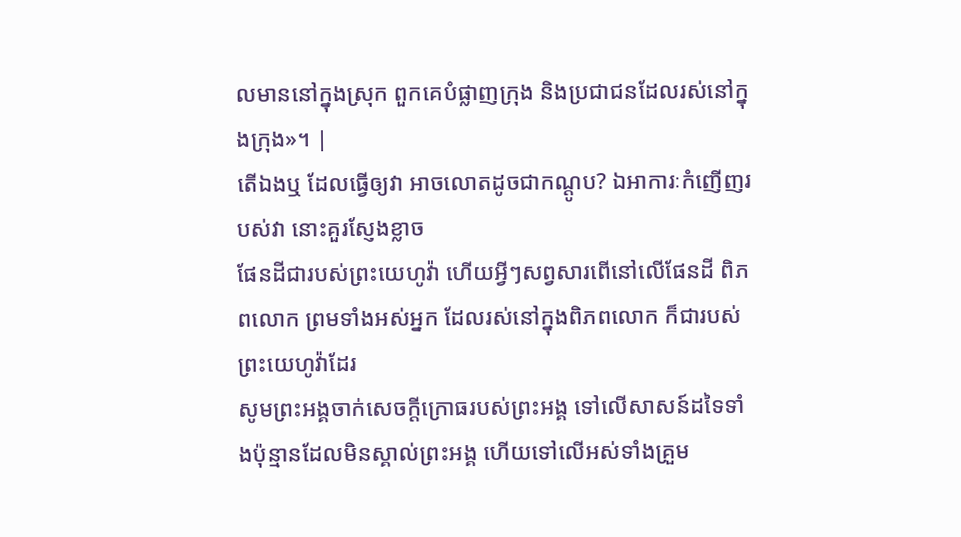លមាននៅក្នុងស្រុក ពួកគេបំផ្លាញក្រុង និងប្រជាជនដែលរស់នៅក្នុងក្រុង»។ |
តើឯងឬ ដែលធ្វើឲ្យវា អាចលោតដូចជាកណ្តូប? ឯអាការៈកំញើញរបស់វា នោះគួរស្ញែងខ្លាច
ផែនដីជារបស់ព្រះយេហូវ៉ា ហើយអ្វីៗសព្វសារពើនៅលើផែនដី ពិភពលោក ព្រមទាំងអស់អ្នក ដែលរស់នៅក្នុងពិភពលោក ក៏ជារបស់ព្រះយេហូវ៉ាដែរ
សូមព្រះអង្គចាក់សេចក្ដីក្រោធរបស់ព្រះអង្គ ទៅលើសាសន៍ដទៃទាំងប៉ុន្មានដែលមិនស្គាល់ព្រះអង្គ ហើយទៅលើអស់ទាំងគ្រួម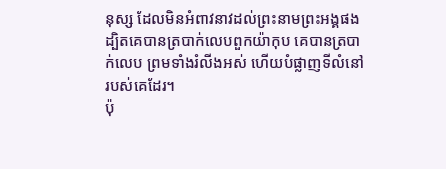នុស្ស ដែលមិនអំពាវនាវដល់ព្រះនាមព្រះអង្គផង ដ្បិតគេបានត្របាក់លេបពួកយ៉ាកុប គេបានត្របាក់លេប ព្រមទាំងរំលីងអស់ ហើយបំផ្លាញទីលំនៅរបស់គេដែរ។
ប៉ុ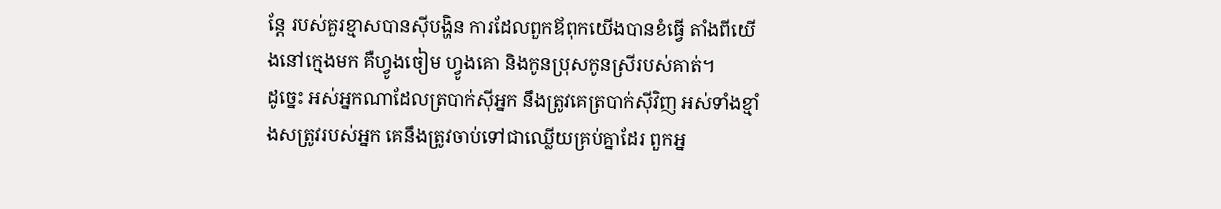ន្តែ របស់គួរខ្មាសបានស៊ីបង្ហិន ការដែលពួកឪពុកយើងបានខំធ្វើ តាំងពីយើងនៅក្មេងមក គឺហ្វូងចៀម ហ្វូងគោ និងកូនប្រុសកូនស្រីរបស់គាត់។
ដូច្នេះ អស់អ្នកណាដែលត្របាក់ស៊ីអ្នក នឹងត្រូវគេត្របាក់ស៊ីវិញ អស់ទាំងខ្មាំងសត្រូវរបស់អ្នក គេនឹងត្រូវចាប់ទៅជាឈ្លើយគ្រប់គ្នាដែរ ពួកអ្ន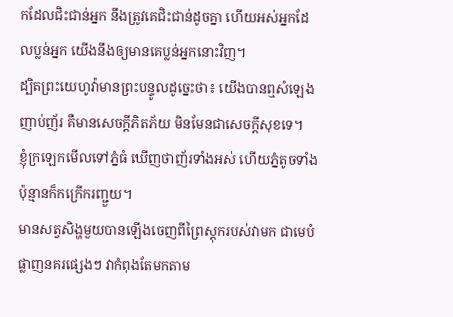កដែលជិះជាន់អ្នក នឹងត្រូវគេជិះជាន់ដូចគ្នា ហើយអស់អ្នកដែលប្លន់អ្នក យើងនឹងឲ្យមានគេប្លន់អ្នកនោះវិញ។
ដ្បិតព្រះយេហូវ៉ាមានព្រះបន្ទូលដូច្នេះថា៖ យើងបានឮសំឡេងញាប់ញ័រ គឺមានសេចក្ដីភិតភ័យ មិនមែនជាសេចក្ដីសុខទេ។
ខ្ញុំក្រឡេកមើលទៅភ្នំធំ ឃើញថាញ័រទាំងអស់ ហើយភ្នំតូចទាំងប៉ុន្មានក៏កក្រើករញ្ជួយ។
មានសត្វសិង្ហមួយបានឡើងចេញពីព្រៃស្តុករបស់វាមក ជាមេបំផ្លាញនគរផ្សេងៗ វាកំពុងតែមកតាម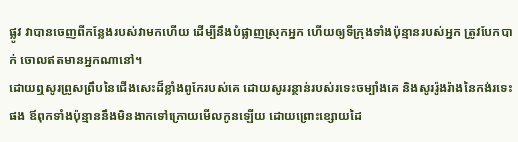ផ្លូវ វាបានចេញពីកន្លែងរបស់វាមកហើយ ដើម្បីនឹងបំផ្លាញស្រុកអ្នក ហើយឲ្យទីក្រុងទាំងប៉ុន្មានរបស់អ្នក ត្រូវបែកបាក់ ចោលឥតមានអ្នកណានៅ។
ដោយឮសូរព្រូសព្រឹបនៃជើងសេះដ៏ខ្លាំងពូកែរបស់គេ ដោយសូររន្ថាន់របស់រទេះចម្បាំងគេ និងសូររ៉ូងរ៉ាងនៃកង់រទេះផង ឪពុកទាំងប៉ុន្មាននឹងមិនងាកទៅក្រោយមើលកូនឡើយ ដោយព្រោះខ្សោយដៃ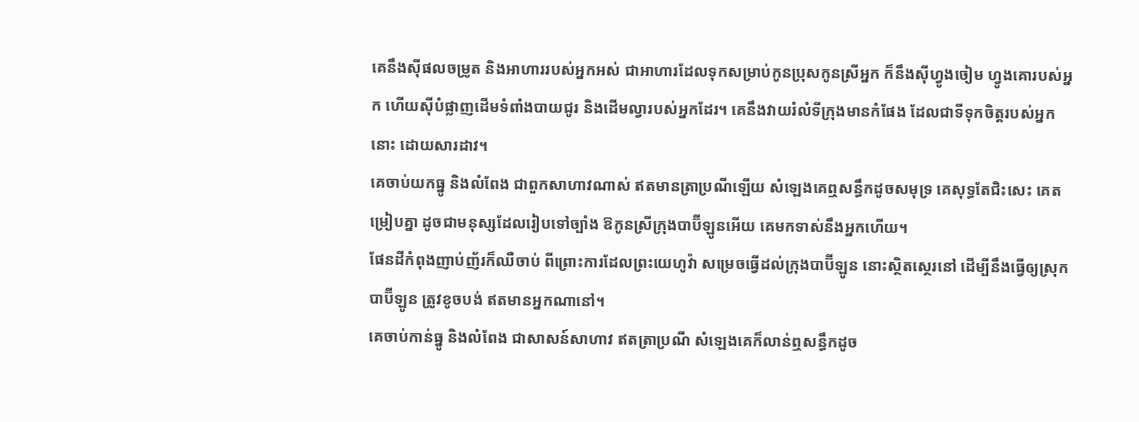គេនឹងស៊ីផលចម្រូត និងអាហាររបស់អ្នកអស់ ជាអាហារដែលទុកសម្រាប់កូនប្រុសកូនស្រីអ្នក ក៏នឹងស៊ីហ្វូងចៀម ហ្វូងគោរបស់អ្នក ហើយស៊ីបំផ្លាញដើមទំពាំងបាយជូរ និងដើមល្វារបស់អ្នកដែរ។ គេនឹងវាយរំលំទីក្រុងមានកំផែង ដែលជាទីទុកចិត្តរបស់អ្នកនោះ ដោយសារដាវ។
គេចាប់យកធ្នូ និងលំពែង ជាពួកសាហាវណាស់ ឥតមានត្រាប្រណីឡើយ សំឡេងគេឮសន្ធឹកដូចសមុទ្រ គេសុទ្ធតែជិះសេះ គេតម្រៀបគ្នា ដូចជាមនុស្សដែលរៀបទៅច្បាំង ឱកូនស្រីក្រុងបាប៊ីឡូនអើយ គេមកទាស់នឹងអ្នកហើយ។
ផែនដីកំពុងញាប់ញ័រក៏ឈឺចាប់ ពីព្រោះការដែលព្រះយេហូវ៉ា សម្រេចធ្វើដល់ក្រុងបាប៊ីឡូន នោះស្ថិតស្ថេរនៅ ដើម្បីនឹងធ្វើឲ្យស្រុកបាប៊ីឡូន ត្រូវខូចបង់ ឥតមានអ្នកណានៅ។
គេចាប់កាន់ធ្នូ និងលំពែង ជាសាសន៍សាហាវ ឥតត្រាប្រណី សំឡេងគេក៏លាន់ឮសន្ធឹកដូច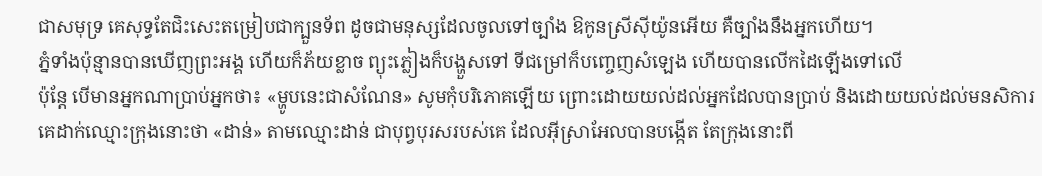ជាសមុទ្រ គេសុទ្ធតែជិះសេះតម្រៀបជាក្បួនទ័ព ដូចជាមនុស្សដែលចូលទៅច្បាំង ឱកូនស្រីស៊ីយ៉ូនអើយ គឺច្បាំងនឹងអ្នកហើយ។
ភ្នំទាំងប៉ុន្មានបានឃើញព្រះអង្គ ហើយក៏ភ័យខ្លាច ព្យុះភ្លៀងក៏បង្ហួសទៅ ទីជម្រៅក៏បញ្ចេញសំឡេង ហើយបានលើកដៃឡើងទៅលើ
ប៉ុន្តែ បើមានអ្នកណាប្រាប់អ្នកថា៖ «ម្ហូបនេះជាសំណែន» សូមកុំបរិភោគឡើយ ព្រោះដោយយល់ដល់អ្នកដែលបានប្រាប់ និងដោយយល់ដល់មនសិការ
គេដាក់ឈ្មោះក្រុងនោះថា «ដាន់» តាមឈ្មោះដាន់ ជាបុព្វបុរសរបស់គេ ដែលអ៊ីស្រាអែលបានបង្កើត តែក្រុងនោះពី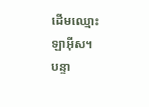ដើមឈ្មោះ ឡាអ៊ីស។
បន្ទា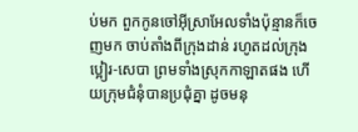ប់មក ពួកកូនចៅអ៊ីស្រាអែលទាំងប៉ុន្មានក៏ចេញមក ចាប់តាំងពីក្រុងដាន់ រហូតដល់ក្រុងប្អៀរ-សេបា ព្រមទាំងស្រុកកាឡាតផង ហើយក្រុមជំនុំបានប្រជុំគ្នា ដូចមនុ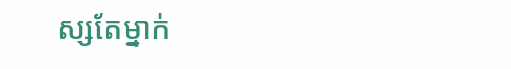ស្សតែម្នាក់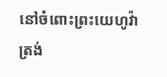នៅចំពោះព្រះយេហូវ៉ា ត្រង់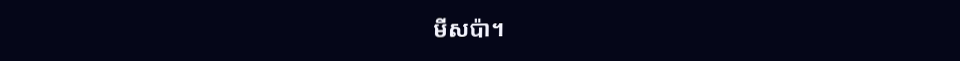មីសប៉ា។